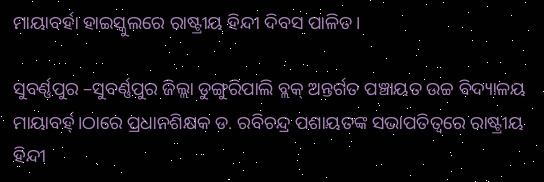ମାୟାବର୍ହା ହାଇସ୍କୁଲରେ ରାଷ୍ଟ୍ରୀୟ ହିନ୍ଦୀ ଦିବସ ପାଳିତ।

ସୁବର୍ଣ୍ଣପୁର –ସୁବର୍ଣ୍ଣପୁର ଜିଲ୍ଲା ଡୁଙ୍ଗୁରିପାଲି ବ୍ଲକ୍ ଅନ୍ତର୍ଗତ ପଞ୍ଚାୟତ ଉଚ୍ଚ ବିଦ୍ୟାଳୟ ମାୟାବର୍ହ୍।ଠାରେ ପ୍ରଧାନଶିକ୍ଷକ ଡ. ରବିଚନ୍ଦ୍ର ପଶାୟତଙ୍କ ସଭାପତିତ୍ବରେ ରାଷ୍ଟ୍ରୀୟ ହିନ୍ଦୀ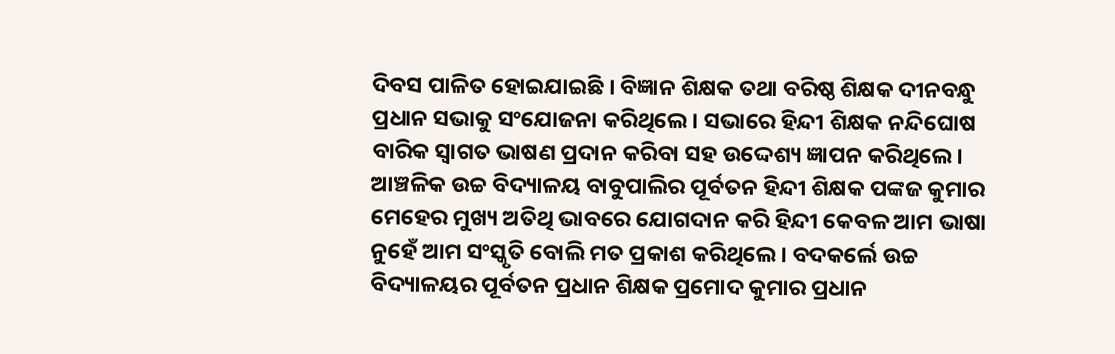ଦିବସ ପାଳିତ ହୋଇଯାଇଛି । ବିଜ୍ଞାନ ଶିକ୍ଷକ ତଥା ବରିଷ୍ଠ ଶିକ୍ଷକ ଦୀନବନ୍ଧୁ ପ୍ରଧାନ ସଭାକୁ ସଂଯୋଜନା କରିଥିଲେ। ସଭାରେ ହିନ୍ଦୀ ଶିକ୍ଷକ ନନ୍ଦିଘୋଷ ବାରିକ ସ୍ବାଗତ ଭାଷଣ ପ୍ରଦାନ କରିବା ସହ ଉଦ୍ଦେଶ୍ୟ ଜ୍ଞାପନ କରିଥିଲେ। ଆଞ୍ଚଳିକ ଉଚ୍ଚ ବିଦ୍ୟାଳୟ ବାବୁପାଲିର ପୂର୍ବତନ ହିନ୍ଦୀ ଶିକ୍ଷକ ପଙ୍କଜ କୁମାର ମେହେର ମୁଖ୍ୟ ଅତିଥି ଭାବରେ ଯୋଗଦାନ କରି ହିନ୍ଦୀ କେବଳ ଆମ ଭାଷା ନୁହେଁ ଆମ ସଂସ୍କୃତି ବୋଲି ମତ ପ୍ରକାଶ କରିଥିଲେ। ବଦକର୍ଲେ ଉଚ୍ଚ ବିଦ୍ୟାଳୟର ପୂର୍ବତନ ପ୍ରଧାନ ଶିକ୍ଷକ ପ୍ରମୋଦ କୁମାର ପ୍ରଧାନ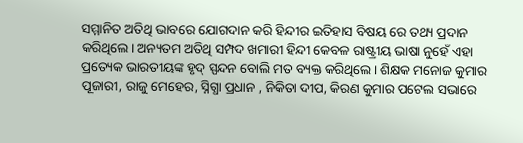ସମ୍ମାନିତ ଅତିଥି ଭାବରେ ଯୋଗଦାନ କରି ହିନ୍ଦୀର ଇତିହାସ ବିଷୟ ରେ ତଥ୍ୟ ପ୍ରଦାନ କରିଥିଲେ। ଅନ୍ୟତମ ଅତିଥି ସମ୍ପଦ ଖମାରୀ ହିନ୍ଦୀ କେବଳ ରାଷ୍ଟ୍ରୀୟ ଭାଷା ନୁହେଁ ଏହା ପ୍ରତ୍ୟେକ ଭାରତୀୟଙ୍କ ହୃଦ୍ ସ୍ପନ୍ଦନ ବୋଲି ମତ ବ୍ୟକ୍ତ କରିଥିଲେ। ଶିକ୍ଷକ ମନୋଜ କୁମାର ପୂଜାରୀ, ରାଜୁ ମେହେର, ସ୍ନିଗ୍ଧା ପ୍ରଧାନ , ନିକିତା ଦୀପ, କିରଣ କୁମାର ପଟେଲ ସଭାରେ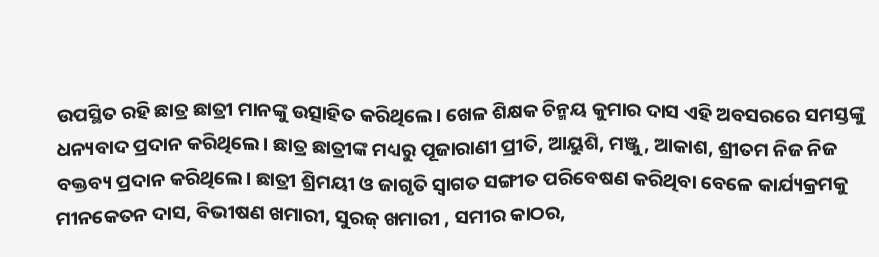ଉପସ୍ଥିତ ରହି ଛାତ୍ର ଛାତ୍ରୀ ମାନଙ୍କୁ ଉତ୍ସାହିତ କରିଥିଲେ। ଖେଳ ଶିକ୍ଷକ ଚିନ୍ମୟ କୁମାର ଦାସ ଏହି ଅବସରରେ ସମସ୍ତଙ୍କୁ ଧନ୍ୟବାଦ ପ୍ରଦାନ କରିଥିଲେ। ଛାତ୍ର ଛାତ୍ରୀଙ୍କ ମଧ୍ୟରୁ ପୂଜାରାଣୀ ପ୍ରୀତି, ଆୟୁଶି, ମଞ୍ଜୁ, ଆକାଶ, ଶ୍ରୀତମ ନିଜ ନିଜ ବକ୍ତବ୍ୟ ପ୍ରଦାନ କରିଥିଲେ। ଛାତ୍ରୀ ଶ୍ରିମୟୀ ଓ ଜାଗୃତି ସ୍ବାଗତ ସଙ୍ଗୀତ ପରିବେଷଣ କରିଥିବା ବେଳେ କାର୍ଯ୍ୟକ୍ରମକୁ ମୀନକେତନ ଦାସ, ବିଭୀଷଣ ଖମାରୀ, ସୁରଜ୍ ଖମାରୀ , ସମୀର କାଠର,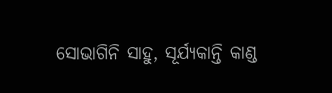ସୋଭାଗିନି ସାହୁ, ସୂର୍ଯ୍ୟକାନ୍ତି କାଣ୍ଡ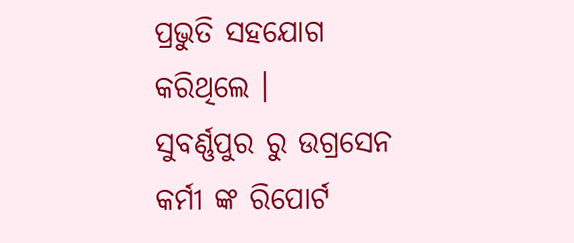ପ୍ରଭୁତି ସହଯୋଗ କରିଥିଲେ ।
ସୁବର୍ଣ୍ଣପୁର ରୁ ଉଗ୍ରସେନ କର୍ମୀ ଙ୍କ ରିପୋର୍ଟ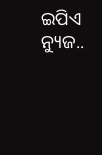ଇପିଏ ନ୍ୟୁଜ..